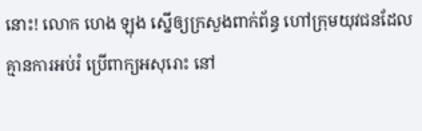នោះ! លោក ហេង ឡុង ស្នើឲ្យក្រសួងពាក់ព័ន្ធ ហៅក្រុមយុវជនដែលគ្មានការអប់រំ ប្រើពាក្យអសុរោះ នៅ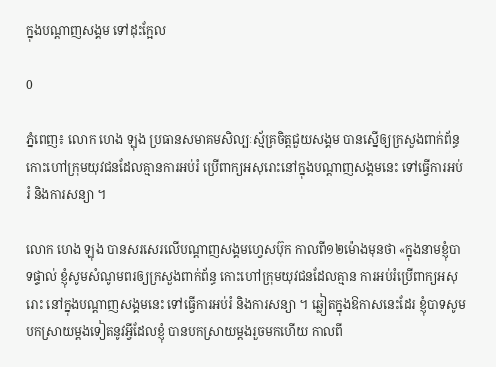ក្នុងបណ្ដាញសង្គម ទៅដុះក្អែល

0

ភ្នំពេញ៖ លោក ហេង ឡុង ប្រធានសមាគមសិល្បៈស្ម័គ្រចិត្តជួយសង្គម បានស្នើឲ្យក្រសួងពាក់ព័ន្ធ កោះហៅក្រុមយុវជនដែលគ្មានការអប់រំ ប្រើពាក្យអសុរោះនៅក្នុងបណ្ដាញសង្គមនេះ ទៅធ្វើការអប់រំ និងការសន្យា ។

លោក ហេង ឡុង បានសរសេរលើបណ្ដាញសង្គមហ្វេសប៊ុក កាលពី១២ម៉ោងមុនថា «ក្នុងនាមខ្ញុំបាទផ្ទាល់ ខ្ញុំសូមសំណូមពរឲ្យក្រសួងពាក់ព័ន្ធ កោះហៅក្រុមយុវជនដែលគ្មាន ការអប់រំប្រើពាក្យអសុរោះ នៅក្នុងបណ្ដាញសង្គមនេះ ទៅធ្វើការអប់រំ និងការសន្យា ។ ឆ្លៀតក្នុងឱកាសនេះដែរ ខ្ញុំបាទសូមបកស្រាយម្ដងទៀតនូវអ្វីដែលខ្ញុំ បានបកស្រាយម្ដងរួចមកហើយ កាលពី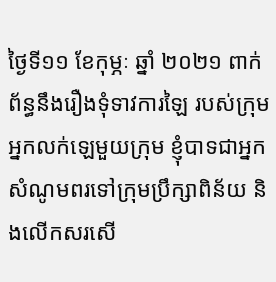ថ្ងៃទី១១ ខែកុម្ភៈ ឆ្នាំ ២០២១ ពាក់ព័ន្ធនឹងរឿងទុំទាវការឡៃ របស់ក្រុមអ្នកលក់ឡេមួយក្រុម ខ្ញុំបាទជាអ្នកសំណូមពរទៅក្រុមប្រឹក្សាពិន័យ និងលើកសរសើ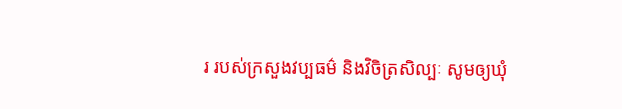រ របស់ក្រសួងវប្បធម៌ និងវិចិត្រសិល្បៈ សូមឲ្យឃុំ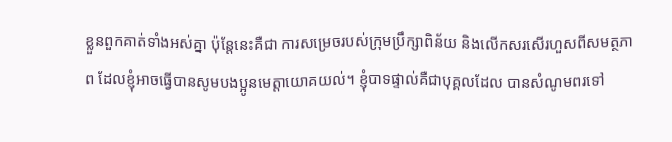ខ្លួនពួកគាត់ទាំងអស់គ្នា ប៉ុន្តែនេះគឺជា ការសម្រេចរបស់ក្រុមប្រឹក្សាពិន័យ និងលើកសរសើរហួសពីសមត្ថភាព ដែលខ្ញុំអាចធ្វើបានសូមបងប្អូនមេត្តាយោគយល់។ ខ្ញុំបាទផ្ទាល់គឺជាបុគ្គលដែល បានសំណូមពរទៅ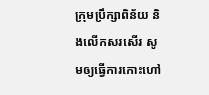ក្រុមប្រឹក្សាពិន័យ និងលើកសរសើរ សូមឲ្យធ្វើការកោះហៅ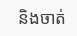និងចាត់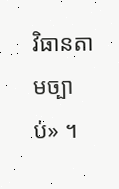វិធានតាមច្បាប់» ។